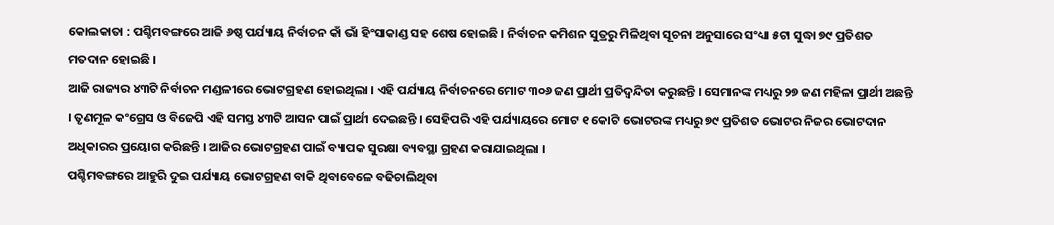କୋଲକାତା : ପଶ୍ଚିମବଙ୍ଗରେ ଆଜି ୬ଷ୍ଠ ପର୍ଯ୍ୟାୟ ନିର୍ବାଚନ କାଁ ଭାଁ ହିଂସାକାଣ୍ଡ ସହ ଶେଷ ହୋଇଛି । ନିର୍ବାଚନ କମିଶନ ସୁତ୍ରରୁ ମିଳିଥିବା ସୂଚନା ଅନୁସାରେ ସଂଧ୍ୟା ୫ଟା ସୁଦ୍ଧା ୭୯ ପ୍ରତିଶତ ମତଦାନ ହୋଇଛି ।
ଆଜି ରାଜ୍ୟର ୪୩ଟି ନିର୍ବାଚନ ମଣ୍ଡଳୀରେ ଭୋଟଗ୍ରହଣ ହୋଇଥିଲା । ଏହି ପର୍ଯ୍ୟାୟ ନିର୍ବାଚନରେ ମୋଟ ୩୦୬ ଜଣ ପ୍ରାର୍ଥୀ ପ୍ରତିଦ୍ବନ୍ଦିତା କରୁଛନ୍ତି । ସେମାନଙ୍କ ମଧ୍ୟରୁ ୨୭ ଜଣ ମହିଳା ପ୍ରାର୍ଥୀ ଅଛନ୍ତି । ତୃଣମୂଳ କଂଗ୍ରେସ ଓ ବିଜେପି ଏହି ସମସ୍ତ ୪୩ଟି ଆସନ ପାଇଁ ପ୍ରାର୍ଥୀ ଦେଇଛନ୍ତି । ସେହିପରି ଏହି ପର୍ଯ୍ୟାୟରେ ମୋଟ ୧ କୋଟି ଭୋଟରଙ୍କ ମଧ୍ୟରୁ ୭୯ ପ୍ରତିଶତ ଭୋଟର ନିଜର ଭୋଟଦାନ ଅଧିକାରର ପ୍ରୟୋଗ କରିଛନ୍ତି । ଆଜିର ଭୋଟଗ୍ରହଣ ପାଇଁ ବ୍ୟାପକ ସୁରକ୍ଷା ବ୍ୟବସ୍ଥା ଗ୍ରହଣ କରାଯାଇଥିଲା ।
ପଶ୍ଚିମବଙ୍ଗରେ ଆହୁରି ଦୁଇ ପର୍ଯ୍ୟାୟ ଭୋଟଗ୍ରହଣ ବାକି ଥିବାବେଳେ ବଢିଚାଲିଥିବା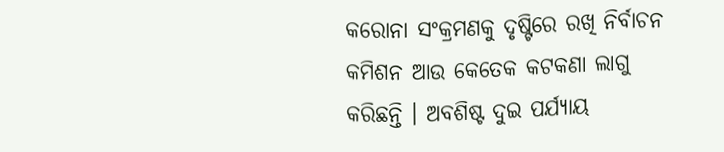କରୋନା ସଂକ୍ରମଣକୁ ଦୃଷ୍ଟିରେ ରଖି ନିର୍ବାଚନ କମିଶନ ଆଉ କେତେକ କଟକଣା ଲାଗୁ କରିଛନ୍ତି । ଅବଶିଷ୍ଟ ଦୁଇ ପର୍ଯ୍ୟାୟ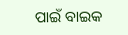ପାଇଁ ବାଇକ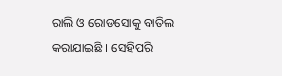ରାଲି ଓ ରୋଡସୋକୁ ବାତିଲ କରାଯାଇଛି । ସେହିପରି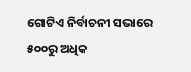ଗୋଟିଏ ନିର୍ବାଚନୀ ସଭାରେ ୫୦୦ରୁ ଅଧିକ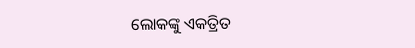ଲୋକଙ୍କୁ ଏକତ୍ରିତ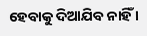ହେବାକୁ ଦିଆଯିବ ନାହିଁ ।